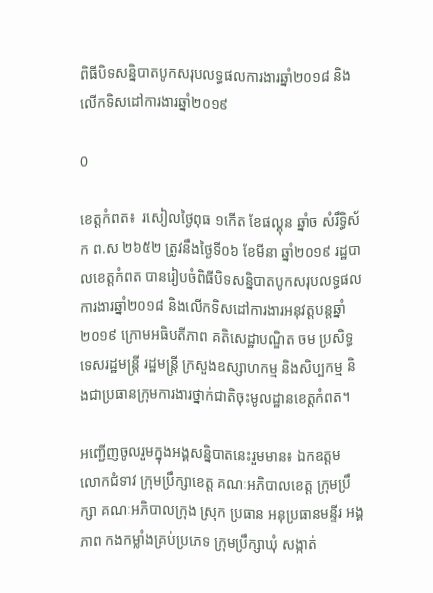ពិធីបិទសន្និបាតបូកសរុបលទ្ធផលការងារឆ្នាំ២០១៨ និងលើកទិសដៅការងារឆ្នាំ២០១៩

0

ខេត្តកំពត៖  រសៀលថ្ងៃពុធ ១កើត ខែផល្គុន ឆ្នាំច សំរឹទ្ធិស័ក ព.ស ២៦៥២ ត្រូវនឹងថ្ងៃទី០៦ ខែមីនា ឆ្នាំ២០១៩ រដ្ឋបាលខេត្តកំពត បានរៀបចំពិធីបិទសន្និបាតបូកសរុបលទ្ធផលការងារឆ្នាំ២០១៨ និងលើកទិសដៅការងារអនុវត្តបន្តឆ្នាំ២០១៩ ក្រោមអធិបតីភាព គតិសេដ្ឋាបណ្ឌិត ចម ប្រសិទ្ធ ទេសរដ្ឋមន្រ្តី រដ្ឋមន្រ្តី ក្រសួងឧស្សាហកម្ម និងសិប្បកម្ម និងជាប្រធានក្រុមការងារថ្នាក់ជាតិចុះមូលដ្ឋានខេត្តកំពត។

អញ្ជើញចូលរួមក្នុងអង្គសន្និបាតនេះរួមមាន៖ ឯកឧត្តម លោកជំទាវ ក្រុមប្រឹក្សាខេត្ត គណៈអភិបាលខេត្ត ក្រុមប្រឹក្សា គណៈអភិបាលក្រុង ស្រុក ប្រធាន អនុប្រធានមន្ទីរ អង្គភាព កងកម្លាំងគ្រប់ប្រភេទ ក្រុមប្រឹក្សាឃុំ សង្កាត់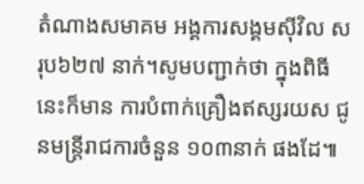តំណាងសមាគម អង្គការសង្គមស៊ីវិល សរុប៦២៧ នាក់។សូមបញ្ជាក់ថា ក្នុងពិធីនេះក៏មាន ការបំពាក់គ្រឿងឥស្សរយស ជូនមន្រ្តីរាជការចំនួន ១០៣នាក់ ផងដែ៕